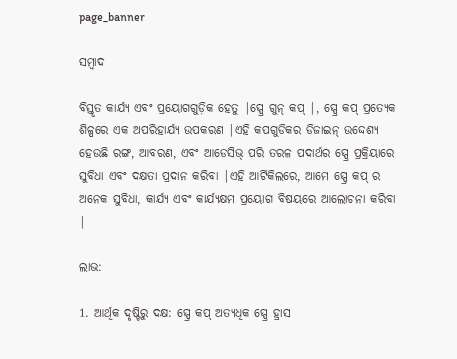page_banner

ସମ୍ବାଦ

ବିସ୍ତୃତ କାର୍ଯ୍ୟ ଏବଂ ପ୍ରୟୋଗଗୁଡ଼ିକ ହେତୁ |ସ୍ପ୍ରେ ଗୁନ୍ କପ୍ |, ସ୍ପ୍ରେ କପ୍ ପ୍ରତ୍ୟେକ ଶିଳ୍ପରେ ଏକ ଅପରିହାର୍ଯ୍ୟ ଉପକରଣ |ଏହି କପଗୁଡିକର ଡିଜାଇନ୍ ଉଦ୍ଦେଶ୍ୟ ହେଉଛି ରଙ୍ଗ, ଆବରଣ, ଏବଂ ଆଡେସିଭ୍ ପରି ତରଳ ପଦାର୍ଥର ସ୍ପ୍ରେ ପ୍ରକ୍ରିୟାରେ ସୁବିଧା ଏବଂ ଦକ୍ଷତା ପ୍ରଦାନ କରିବା |ଏହି ଆର୍ଟିକିଲରେ, ଆମେ ସ୍ପ୍ରେ କପ୍ ର ଅନେକ ସୁବିଧା, କାର୍ଯ୍ୟ ଏବଂ କାର୍ଯ୍ୟକ୍ଷମ ପ୍ରୟୋଗ ବିଷୟରେ ଆଲୋଚନା କରିବା |

ଲାଭ:

1. ଆର୍ଥିକ ଦୃଷ୍ଟିରୁ ଦକ୍ଷ: ସ୍ପ୍ରେ କପ୍ ଅତ୍ୟଧିକ ସ୍ପ୍ରେ ହ୍ରାସ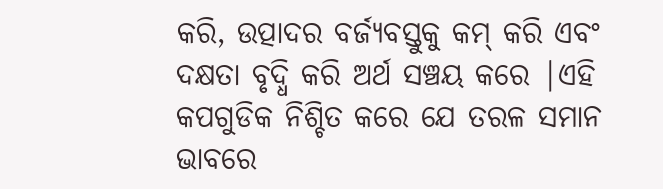କରି, ଉତ୍ପାଦର ବର୍ଜ୍ୟବସ୍ତୁକୁ କମ୍ କରି ଏବଂ ଦକ୍ଷତା ବୃଦ୍ଧି କରି ଅର୍ଥ ସଞ୍ଚୟ କରେ |ଏହି କପଗୁଡିକ ନିଶ୍ଚିତ କରେ ଯେ ତରଳ ସମାନ ଭାବରେ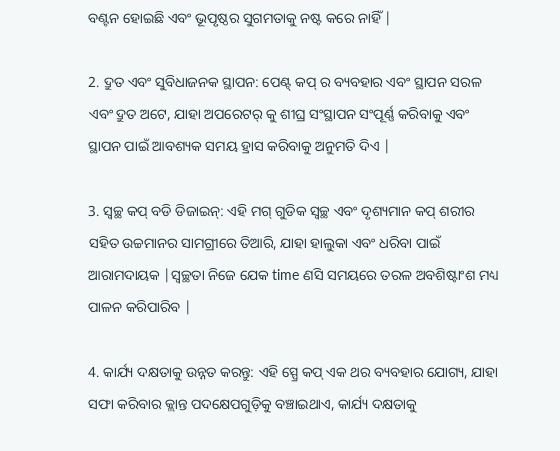ବଣ୍ଟନ ହୋଇଛି ଏବଂ ଭୂପୃଷ୍ଠର ସୁଗମତାକୁ ନଷ୍ଟ କରେ ନାହିଁ |

2. ଦ୍ରୁତ ଏବଂ ସୁବିଧାଜନକ ସ୍ଥାପନ: ପେଣ୍ଟ୍ କପ୍ ର ବ୍ୟବହାର ଏବଂ ସ୍ଥାପନ ସରଳ ଏବଂ ଦ୍ରୁତ ଅଟେ, ଯାହା ଅପରେଟର୍ କୁ ଶୀଘ୍ର ସଂସ୍ଥାପନ ସଂପୂର୍ଣ୍ଣ କରିବାକୁ ଏବଂ ସ୍ଥାପନ ପାଇଁ ଆବଶ୍ୟକ ସମୟ ହ୍ରାସ କରିବାକୁ ଅନୁମତି ଦିଏ |

3. ସ୍ୱଚ୍ଛ କପ୍ ବଡି ଡିଜାଇନ୍: ଏହି ମଗ୍ ଗୁଡିକ ସ୍ୱଚ୍ଛ ଏବଂ ଦୃଶ୍ୟମାନ କପ୍ ଶରୀର ସହିତ ଉଚ୍ଚମାନର ସାମଗ୍ରୀରେ ତିଆରି, ଯାହା ହାଲୁକା ଏବଂ ଧରିବା ପାଇଁ ଆରାମଦାୟକ |ସ୍ୱଚ୍ଛତା ନିଜେ ଯେକ time ଣସି ସମୟରେ ତରଳ ଅବଶିଷ୍ଟାଂଶ ମଧ୍ୟ ପାଳନ କରିପାରିବ |

4. କାର୍ଯ୍ୟ ଦକ୍ଷତାକୁ ଉନ୍ନତ କରନ୍ତୁ: ଏହି ସ୍ପ୍ରେ କପ୍ ଏକ ଥର ବ୍ୟବହାର ଯୋଗ୍ୟ, ଯାହା ସଫା କରିବାର କ୍ଲାନ୍ତ ପଦକ୍ଷେପଗୁଡ଼ିକୁ ବଞ୍ଚାଇଥାଏ, କାର୍ଯ୍ୟ ଦକ୍ଷତାକୁ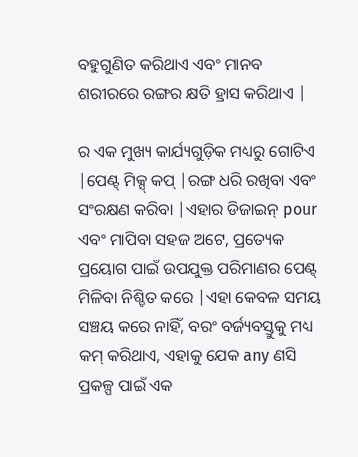ବହୁଗୁଣିତ କରିଥାଏ ଏବଂ ମାନବ ଶରୀରରେ ରଙ୍ଗର କ୍ଷତି ହ୍ରାସ କରିଥାଏ |

ର ଏକ ମୁଖ୍ୟ କାର୍ଯ୍ୟଗୁଡ଼ିକ ମଧ୍ୟରୁ ଗୋଟିଏ |ପେଣ୍ଟ୍ ମିକ୍ସ୍ କପ୍ |ରଙ୍ଗ ଧରି ରଖିବା ଏବଂ ସଂରକ୍ଷଣ କରିବା |ଏହାର ଡିଜାଇନ୍ pour ଏବଂ ମାପିବା ସହଜ ଅଟେ, ପ୍ରତ୍ୟେକ ପ୍ରୟୋଗ ପାଇଁ ଉପଯୁକ୍ତ ପରିମାଣର ପେଣ୍ଟ୍ ମିଳିବା ନିଶ୍ଚିତ କରେ |ଏହା କେବଳ ସମୟ ସଞ୍ଚୟ କରେ ନାହିଁ, ବରଂ ବର୍ଜ୍ୟବସ୍ତୁକୁ ମଧ୍ୟ କମ୍ କରିଥାଏ, ଏହାକୁ ଯେକ any ଣସି ପ୍ରକଳ୍ପ ପାଇଁ ଏକ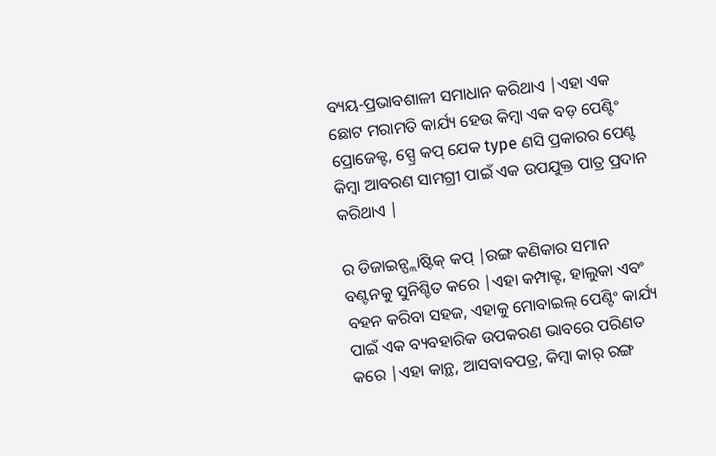ବ୍ୟୟ-ପ୍ରଭାବଶାଳୀ ସମାଧାନ କରିଥାଏ |ଏହା ଏକ ଛୋଟ ମରାମତି କାର୍ଯ୍ୟ ହେଉ କିମ୍ବା ଏକ ବଡ଼ ପେଣ୍ଟିଂ ପ୍ରୋଜେକ୍ଟ, ସ୍ପ୍ରେ କପ୍ ଯେକ type ଣସି ପ୍ରକାରର ପେଣ୍ଟ କିମ୍ବା ଆବରଣ ସାମଗ୍ରୀ ପାଇଁ ଏକ ଉପଯୁକ୍ତ ପାତ୍ର ପ୍ରଦାନ କରିଥାଏ |

ର ଡିଜାଇନ୍ପ୍ଲାଷ୍ଟିକ୍ କପ୍ |ରଙ୍ଗ କଣିକାର ସମାନ ବଣ୍ଟନକୁ ସୁନିଶ୍ଚିତ କରେ |ଏହା କମ୍ପାକ୍ଟ, ହାଲୁକା ଏବଂ ବହନ କରିବା ସହଜ, ଏହାକୁ ମୋବାଇଲ୍ ପେଣ୍ଟିଂ କାର୍ଯ୍ୟ ପାଇଁ ଏକ ବ୍ୟବହାରିକ ଉପକରଣ ଭାବରେ ପରିଣତ କରେ |ଏହା କାନ୍ଥ, ଆସବାବପତ୍ର, କିମ୍ବା କାର୍ ରଙ୍ଗ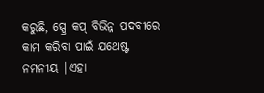କରୁଛି, ସ୍ପ୍ରେ କପ୍ ବିଭିନ୍ନ ପଦବୀରେ କାମ କରିବା ପାଇଁ ଯଥେଷ୍ଟ ନମନୀୟ |ଏହା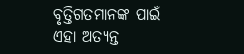ବୃତ୍ତିଗତମାନଙ୍କ ପାଇଁ ଏହା ଅତ୍ୟନ୍ତ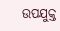ଉପଯୁକ୍ତ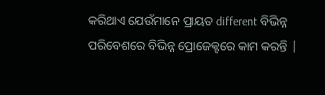କରିଥାଏ ଯେଉଁମାନେ ପ୍ରାୟତ different ବିଭିନ୍ନ ପରିବେଶରେ ବିଭିନ୍ନ ପ୍ରୋଜେକ୍ଟରେ କାମ କରନ୍ତି |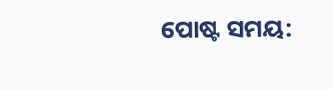ପୋଷ୍ଟ ସମୟ: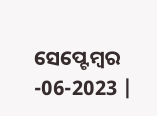ସେପ୍ଟେମ୍ବର -06-2023 |